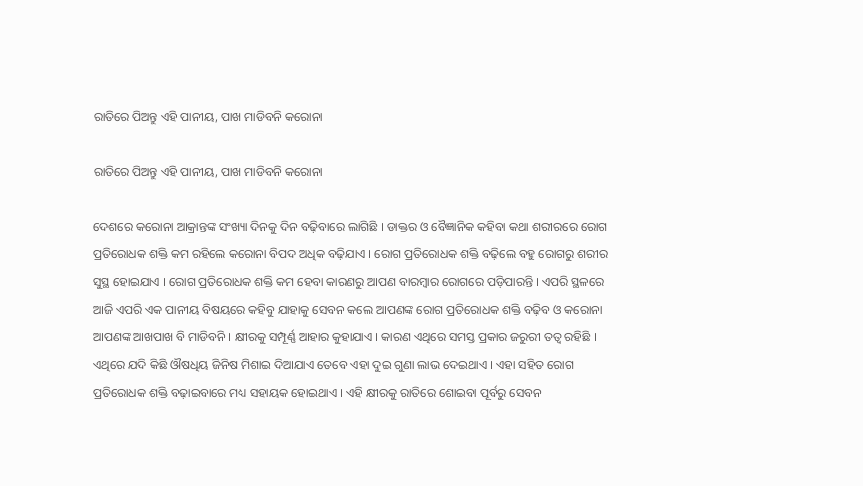ରାତିରେ ପିଅନ୍ତୁ ଏହି ପାନୀୟ, ପାଖ ମାଡିବନି କରୋନା

ରାତିରେ ପିଅନ୍ତୁ ଏହି ପାନୀୟ, ପାଖ ମାଡିବନି କରୋନା

ଦେଶରେ କରୋନା ଆକ୍ରାନ୍ତଙ୍କ ସଂଖ୍ୟା ଦିନକୁ ଦିନ ବଢ଼ିବାରେ ଲାଗିଛି । ଡାକ୍ତର ଓ ବୈଜ୍ଞାନିକ କହିବା କଥା ଶରୀରରେ ରୋଗ ପ୍ରତିରୋଧକ ଶକ୍ତି କମ ରହିଲେ କରୋନା ବିପଦ ଅଧିକ ବଢ଼ିଯାଏ । ରୋଗ ପ୍ରତିରୋଧକ ଶକ୍ତି ବଢ଼ିଲେ ବହୁ ରୋଗରୁ ଶରୀର ସୁସ୍ଥ ହୋଇଯାଏ । ରୋଗ ପ୍ରତିରୋଧକ ଶକ୍ତି କମ ହେବା କାରଣରୁ ଆପଣ ବାରମ୍ବାର ରୋଗରେ ପଡ଼ିପାରନ୍ତି । ଏପରି ସ୍ଥଳରେ ଆଜି ଏପରି ଏକ ପାନୀୟ ବିଷୟରେ କହିବୁ ଯାହାକୁ ସେବନ କଲେ ଆପଣଙ୍କ ରୋଗ ପ୍ରତିରୋଧକ ଶକ୍ତି ବଢ଼ିବ ଓ କରୋନା ଆପଣଙ୍କ ଆଖପାଖ ବି ମାଡିବନି । କ୍ଷୀରକୁ ସମ୍ପୂର୍ଣ୍ଣ ଆହାର କୁହାଯାଏ । କାରଣ ଏଥିରେ ସମସ୍ତ ପ୍ରକାର ଜରୁରୀ ତତ୍ୱ ରହିଛି । ଏଥିରେ ଯଦି କିଛି ଔଷଧିୟ ଜିନିଷ ମିଶାଇ ଦିଆଯାଏ ତେବେ ଏହା ଦୁଇ ଗୁଣା ଲାଭ ଦେଇଥାଏ । ଏହା ସହିତ ରୋଗ ପ୍ରତିରୋଧକ ଶକ୍ତି ବଢ଼ାଇବାରେ ମଧ୍ୟ ସହାୟକ ହୋଇଥାଏ । ଏହି କ୍ଷୀରକୁ ରାତିରେ ଶୋଇବା ପୂର୍ବରୁ ସେବନ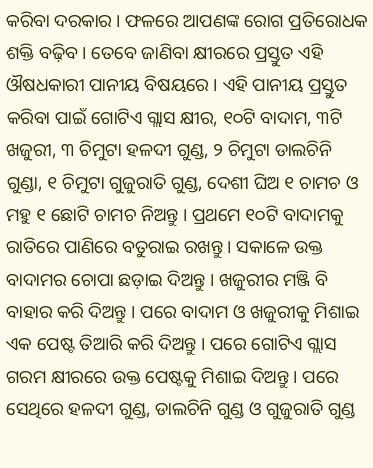କରିବା ଦରକାର । ଫଳରେ ଆପଣଙ୍କ ରୋଗ ପ୍ରତିରୋଧକ ଶକ୍ତି ବଢ଼ିବ । ତେବେ ଜାଣିବା କ୍ଷୀରରେ ପ୍ରସ୍ତୁତ ଏହି ଔଷଧକାରୀ ପାନୀୟ ବିଷୟରେ । ଏହି ପାନୀୟ ପ୍ରସ୍ତୁତ କରିବା ପାଇଁ ଗୋଟିଏ ଗ୍ଲାସ କ୍ଷୀର, ୧୦ଟି ବାଦାମ, ୩ଟି ଖଜୁରୀ, ୩ ଚିମୁଟା ହଳଦୀ ଗୁଣ୍ଡ, ୨ ଚିମୁଟା ଡାଲଚିନି ଗୁଣ୍ଡା, ୧ ଚିମୁଟା ଗୁଜୁରାତି ଗୁଣ୍ଡ, ଦେଶୀ ଘିଅ ୧ ଚାମଚ ଓ ମହୁ ୧ ଛୋଟି ଚାମଚ ନିଅନ୍ତୁ । ପ୍ରଥମେ ୧୦ଟି ବାଦାମକୁ ରାତିରେ ପାଣିରେ ବତୁରାଇ ରଖନ୍ତୁ । ସକାଳେ ଉକ୍ତ ବାଦାମର ଚୋପା ଛଡ଼ାଇ ଦିଅନ୍ତୁ । ଖଜୁରୀର ମଞ୍ଜି ବି ବାହାର କରି ଦିଅନ୍ତୁ । ପରେ ବାଦାମ ଓ ଖଜୁରୀକୁ ମିଶାଇ ଏକ ପେଷ୍ଟ ତିଆରି କରି ଦିଅନ୍ତୁ । ପରେ ଗୋଟିଏ ଗ୍ଲାସ ଗରମ କ୍ଷୀରରେ ଉକ୍ତ ପେଷ୍ଟକୁ ମିଶାଇ ଦିଅନ୍ତୁ । ପରେ ସେଥିରେ ହଳଦୀ ଗୁଣ୍ଡ, ଡାଲଚିନି ଗୁଣ୍ଡ ଓ ଗୁଜୁରାତି ଗୁଣ୍ଡ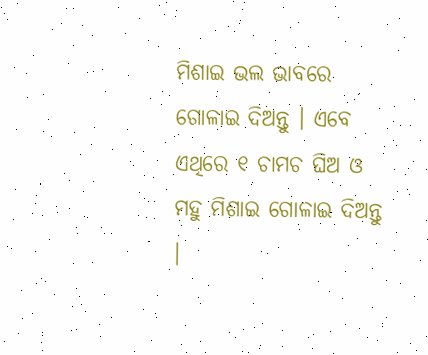ମିଶାଇ ଭଲ ଭାବରେ ଗୋଳାଇ ଦିଅନ୍ତୁ । ଏବେ ଏଥିରେ ୧ ଚାମଚ ଘିଅ ଓ ମହୁ ମିଶାଇ ଗୋଳାଇ ଦିଅନ୍ତୁ ।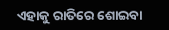ଏହାକୁ ରାତିରେ ଶୋଇବା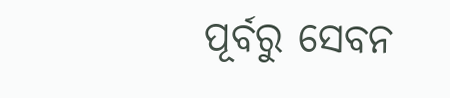ପୂର୍ବରୁ ସେବନ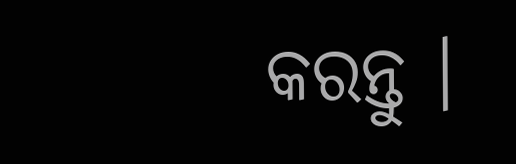କରନ୍ତୁ ।